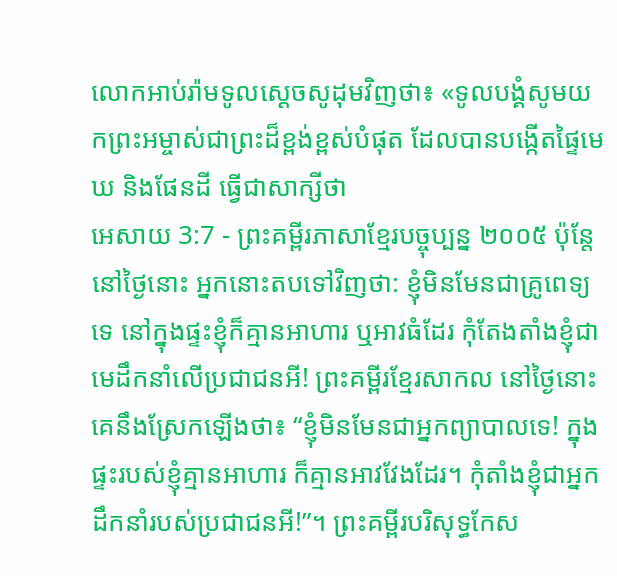លោកអាប់រ៉ាមទូលស្ដេចសូដុមវិញថា៖ «ទូលបង្គំសូមយកព្រះអម្ចាស់ជាព្រះដ៏ខ្ពង់ខ្ពស់បំផុត ដែលបានបង្កើតផ្ទៃមេឃ និងផែនដី ធ្វើជាសាក្សីថា
អេសាយ 3:7 - ព្រះគម្ពីរភាសាខ្មែរបច្ចុប្បន្ន ២០០៥ ប៉ុន្តែ នៅថ្ងៃនោះ អ្នកនោះតបទៅវិញថា: ខ្ញុំមិនមែនជាគ្រូពេទ្យទេ នៅក្នុងផ្ទះខ្ញុំក៏គ្មានអាហារ ឬអាវធំដែរ កុំតែងតាំងខ្ញុំជាមេដឹកនាំលើប្រជាជនអី! ព្រះគម្ពីរខ្មែរសាកល នៅថ្ងៃនោះ គេនឹងស្រែកឡើងថា៖ “ខ្ញុំមិនមែនជាអ្នកព្យាបាលទេ! ក្នុងផ្ទះរបស់ខ្ញុំគ្មានអាហារ ក៏គ្មានអាវវែងដែរ។ កុំតាំងខ្ញុំជាអ្នកដឹកនាំរបស់ប្រជាជនអី!”។ ព្រះគម្ពីរបរិសុទ្ធកែស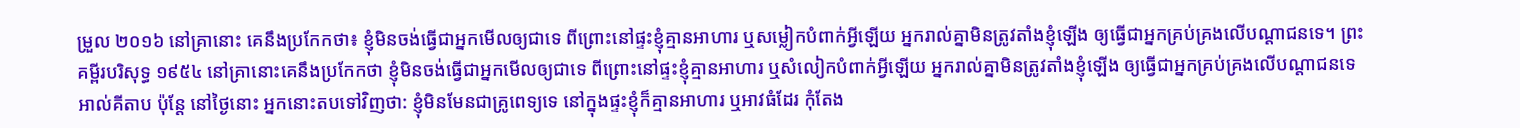ម្រួល ២០១៦ នៅគ្រានោះ គេនឹងប្រកែកថា៖ ខ្ញុំមិនចង់ធ្វើជាអ្នកមើលឲ្យជាទេ ពីព្រោះនៅផ្ទះខ្ញុំគ្មានអាហារ ឬសម្លៀកបំពាក់អ្វីឡើយ អ្នករាល់គ្នាមិនត្រូវតាំងខ្ញុំឡើង ឲ្យធ្វើជាអ្នកគ្រប់គ្រងលើបណ្ដាជនទេ។ ព្រះគម្ពីរបរិសុទ្ធ ១៩៥៤ នៅគ្រានោះគេនឹងប្រកែកថា ខ្ញុំមិនចង់ធ្វើជាអ្នកមើលឲ្យជាទេ ពីព្រោះនៅផ្ទះខ្ញុំគ្មានអាហារ ឬសំលៀកបំពាក់អ្វីឡើយ អ្នករាល់គ្នាមិនត្រូវតាំងខ្ញុំឡើង ឲ្យធ្វើជាអ្នកគ្រប់គ្រងលើបណ្តាជនទេ អាល់គីតាប ប៉ុន្តែ នៅថ្ងៃនោះ អ្នកនោះតបទៅវិញថា: ខ្ញុំមិនមែនជាគ្រូពេទ្យទេ នៅក្នុងផ្ទះខ្ញុំក៏គ្មានអាហារ ឬអាវធំដែរ កុំតែង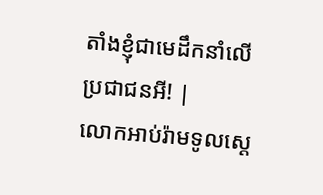តាំងខ្ញុំជាមេដឹកនាំលើប្រជាជនអី! |
លោកអាប់រ៉ាមទូលស្ដេ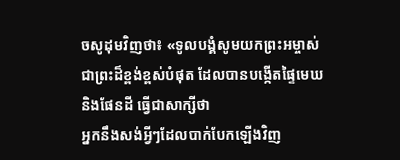ចសូដុមវិញថា៖ «ទូលបង្គំសូមយកព្រះអម្ចាស់ជាព្រះដ៏ខ្ពង់ខ្ពស់បំផុត ដែលបានបង្កើតផ្ទៃមេឃ និងផែនដី ធ្វើជាសាក្សីថា
អ្នកនឹងសង់អ្វីៗដែលបាក់បែកឡើងវិញ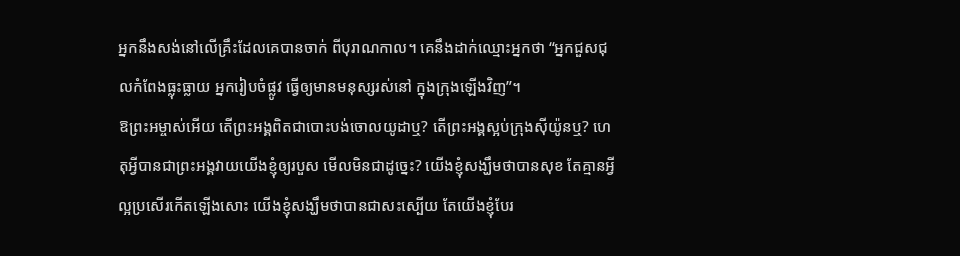អ្នកនឹងសង់នៅលើគ្រឹះដែលគេបានចាក់ ពីបុរាណកាល។ គេនឹងដាក់ឈ្មោះអ្នកថា “អ្នកជួសជុលកំពែងធ្លុះធ្លាយ អ្នករៀបចំផ្លូវ ធ្វើឲ្យមានមនុស្សរស់នៅ ក្នុងក្រុងឡើងវិញ”។
ឱព្រះអម្ចាស់អើយ តើព្រះអង្គពិតជាបោះបង់ចោលយូដាឬ? តើព្រះអង្គស្អប់ក្រុងស៊ីយ៉ូនឬ? ហេតុអ្វីបានជាព្រះអង្គវាយយើងខ្ញុំឲ្យរបួស មើលមិនជាដូច្នេះ? យើងខ្ញុំសង្ឃឹមថាបានសុខ តែគ្មានអ្វីល្អប្រសើរកើតឡើងសោះ យើងខ្ញុំសង្ឃឹមថាបានជាសះស្បើយ តែយើងខ្ញុំបែរ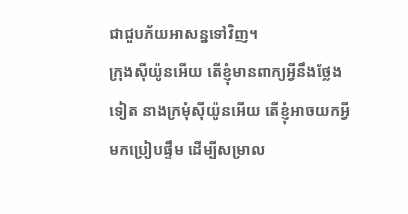ជាជួបភ័យអាសន្នទៅវិញ។
ក្រុងស៊ីយ៉ូនអើយ តើខ្ញុំមានពាក្យអ្វីនឹងថ្លែងទៀត នាងក្រមុំស៊ីយ៉ូនអើយ តើខ្ញុំអាចយកអ្វីមកប្រៀបផ្ទឹម ដើម្បីសម្រាល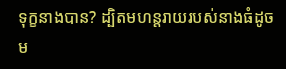ទុក្ខនាងបាន? ដ្បិតមហន្តរាយរបស់នាងធំដូចម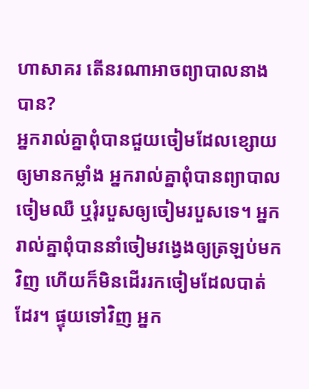ហាសាគរ តើនរណាអាចព្យាបាលនាងបាន?
អ្នករាល់គ្នាពុំបានជួយចៀមដែលខ្សោយឲ្យមានកម្លាំង អ្នករាល់គ្នាពុំបានព្យាបាលចៀមឈឺ ឬរុំរបួសឲ្យចៀមរបួសទេ។ អ្នករាល់គ្នាពុំបាននាំចៀមវង្វេងឲ្យត្រឡប់មកវិញ ហើយក៏មិនដើររកចៀមដែលបាត់ដែរ។ ផ្ទុយទៅវិញ អ្នក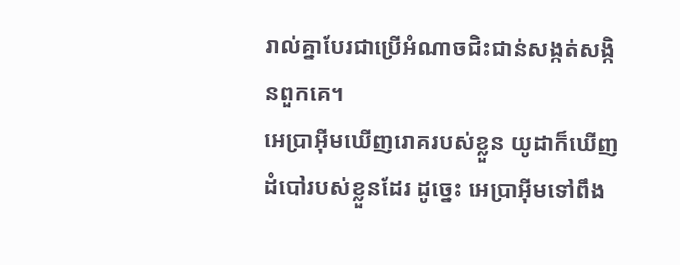រាល់គ្នាបែរជាប្រើអំណាចជិះជាន់សង្កត់សង្កិនពួកគេ។
អេប្រាអ៊ីមឃើញរោគរបស់ខ្លួន យូដាក៏ឃើញដំបៅរបស់ខ្លួនដែរ ដូច្នេះ អេប្រាអ៊ីមទៅពឹង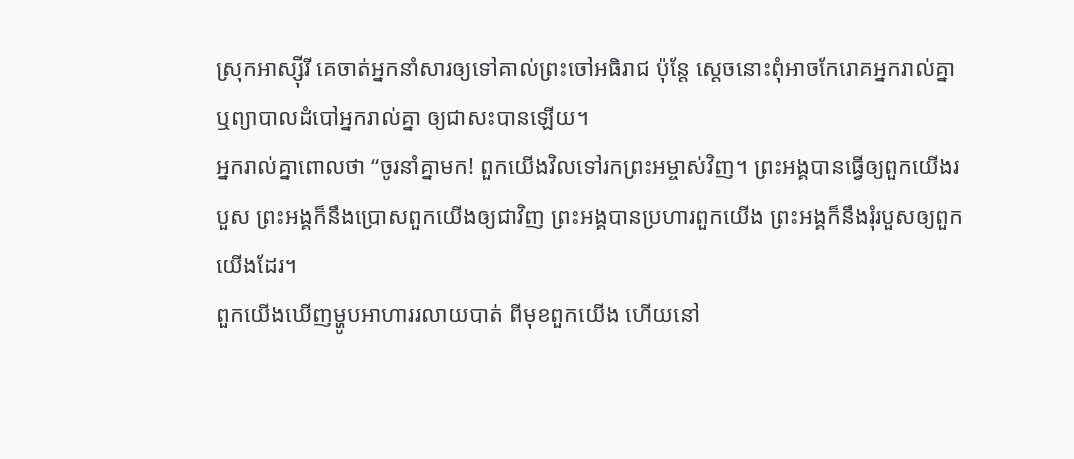ស្រុកអាស្ស៊ីរី គេចាត់អ្នកនាំសារឲ្យទៅគាល់ព្រះចៅអធិរាជ ប៉ុន្តែ ស្ដេចនោះពុំអាចកែរោគអ្នករាល់គ្នា ឬព្យាបាលដំបៅអ្នករាល់គ្នា ឲ្យជាសះបានឡើយ។
អ្នករាល់គ្នាពោលថា “ចូរនាំគ្នាមក! ពួកយើងវិលទៅរកព្រះអម្ចាស់វិញ។ ព្រះអង្គបានធ្វើឲ្យពួកយើងរបួស ព្រះអង្គក៏នឹងប្រោសពួកយើងឲ្យជាវិញ ព្រះអង្គបានប្រហារពួកយើង ព្រះអង្គក៏នឹងរុំរបួសឲ្យពួកយើងដែរ។
ពួកយើងឃើញម្ហូបអាហាររលាយបាត់ ពីមុខពួកយើង ហើយនៅ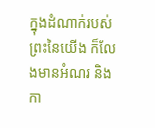ក្នុងដំណាក់របស់ព្រះនៃយើង ក៏លែងមានអំណរ និងកា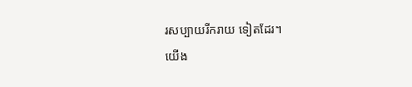រសប្បាយរីករាយ ទៀតដែរ។
យើង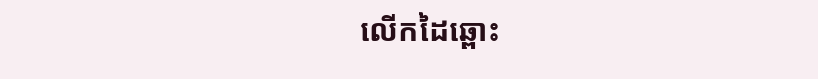លើកដៃឆ្ពោះ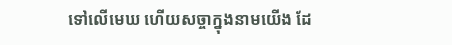ទៅលើមេឃ ហើយសច្ចាក្នុងនាមយើង ដែ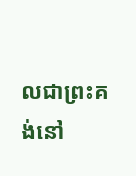លជាព្រះគង់នៅ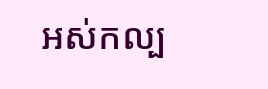អស់កល្ប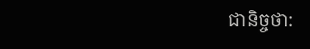ជានិច្ចថា: